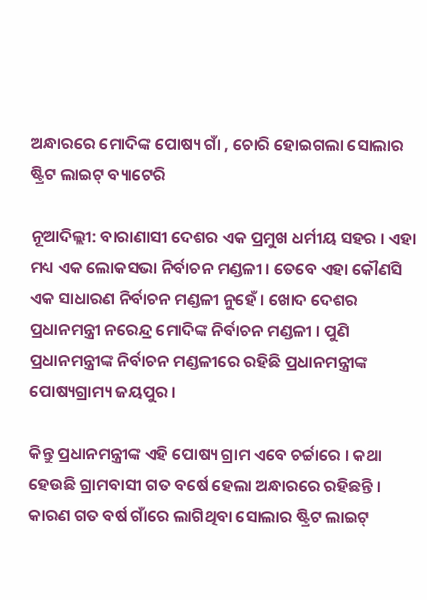ଅନ୍ଧାରରେ ମୋଦିଙ୍କ ପୋଷ୍ୟ ଗାଁ , ଚୋରି ହୋଇଗଲା ସୋଲାର ଷ୍ଟ୍ରିଟ ଲାଇଟ୍‌ ବ୍ୟାଟେରି

ନୂଆଦିଲ୍ଲୀ: ବାରାଣାସୀ ଦେଶର ଏକ ପ୍ରମୁଖ ଧର୍ମୀୟ ସହର । ଏହା ମଧ୍ୟ ଏକ ଲୋକସଭା ନିର୍ବାଚନ ମଣ୍ଡଳୀ । ତେବେ ଏହା କୌଣସି ଏକ ସାଧାରଣ ନିର୍ବାଚନ ମଣ୍ଡଳୀ ନୁହେଁ । ଖୋଦ ଦେଶର ପ୍ରଧାନମନ୍ତ୍ରୀ ନରେନ୍ଦ୍ର ମୋଦିଙ୍କ ନିର୍ବାଚନ ମଣ୍ଡଳୀ । ପୁଣି ପ୍ରଧାନମନ୍ତ୍ରୀଙ୍କ ନିର୍ବାଚନ ମଣ୍ଡଳୀରେ ରହିଛି ପ୍ରଧାନମନ୍ତ୍ରୀଙ୍କ ପୋଷ୍ୟଗ୍ରାମ୍ୟ ଜୟପୁର ।

କିନ୍ତୁ ପ୍ରଧାନମନ୍ତ୍ରୀଙ୍କ ଏହି ପୋଷ୍ୟ ଗ୍ରାମ ଏବେ ଚର୍ଚ୍ଚାରେ । କଥା ହେଉଛି ଗ୍ରାମବାସୀ ଗତ ବର୍ଷେ ହେଲା ଅନ୍ଧାରରେ ରହିଛନ୍ତି । କାରଣ ଗତ ବର୍ଷ ଗାଁରେ ଲାଗିଥିବା ସୋଲାର ଷ୍ଟ୍ରିଟ ଲାଇଟ୍‌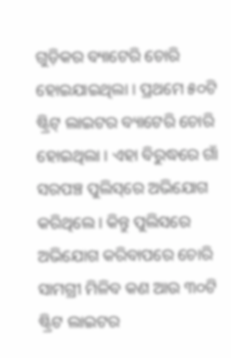ଗୁଡ଼ିକର ବ୍ୟାଟେରି ଚୋରି ହୋଇଯାଇଥିଲା । ପ୍ରଥମେ ୫୦ଟି ଷ୍ଟ୍ରିଟ୍‌ ଲାଇଟର ବ୍ୟାଟେରି ଚୋରି ହୋଇଥିଲା । ଏହା ବିରୁଦ୍ଧରେ ଗାଁ ସରପଞ୍ଚ ପୁଲିସ୍‌ରେ ଅଭିଯୋଗ କରିଥିଲେ । କିନ୍ତୁ ପୁଲିସରେ ଅଭିଯୋଗ କରିବାପରେ ଚୋରି ସାମଗ୍ରୀ ମିଳିବ କଣ ଆଉ ୩୦ଟି ଷ୍ଟ୍ରିଟ ଲାଇଟର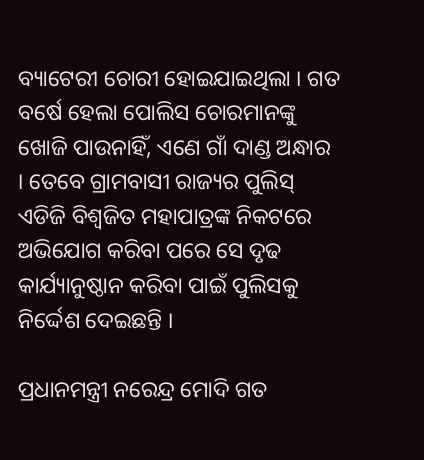ବ୍ୟାଟେରୀ ଚୋରୀ ହୋଇଯାଇଥିଲା । ଗତ ବର୍ଷେ ହେଲା ପୋଲିସ ଚୋରମାନଙ୍କୁ ଖୋଜି ପାଉନାହିଁ, ଏଣେ ଗାଁ ଦାଣ୍ଡ ଅନ୍ଧାର । ତେବେ ଗ୍ରାମବାସୀ ରାଜ୍ୟର ପୁଲିସ୍‌ ଏଡିଜି ବିଶ୍ୱଜିତ ମହାପାତ୍ରଙ୍କ ନିକଟରେ ଅଭିଯୋଗ କରିବା ପରେ ସେ ଦୃଢ କାର୍ଯ୍ୟାନୁଷ୍ଠାନ କରିବା ପାଇଁ ପୁଲିସକୁ ନିର୍ଦ୍ଦେଶ ଦେଇଛନ୍ତି ।

ପ୍ରଧାନମନ୍ତ୍ରୀ ନରେନ୍ଦ୍ର ମୋଦି ଗତ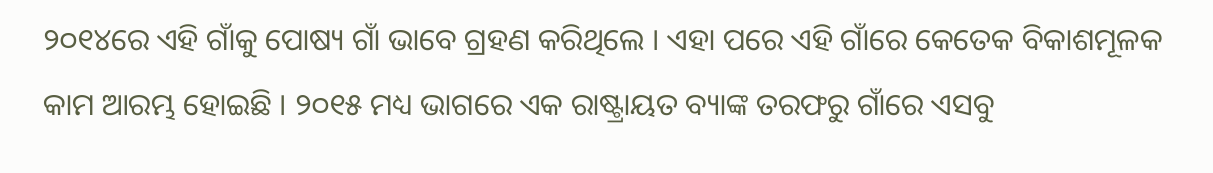୨୦୧୪ରେ ଏହି ଗାଁକୁ ପୋଷ୍ୟ ଗାଁ ଭାବେ ଗ୍ରହଣ କରିଥିଲେ । ଏହା ପରେ ଏହି ଗାଁରେ କେତେକ ବିକାଶମୂଳକ କାମ ଆରମ୍ଭ ହୋଇଛି । ୨୦୧୫ ମଧ୍ୟ ଭାଗରେ ଏକ ରାଷ୍ଟ୍ରାୟତ ବ୍ୟାଙ୍କ ତରଫରୁ ଗାଁରେ ଏସବୁ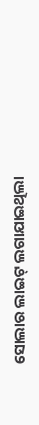ସୋଲାର ଲାଇଟ୍‌ ଲଗାଯାଇଥିଲା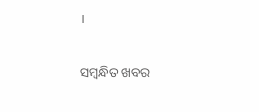।

ସମ୍ବନ୍ଧିତ ଖବର